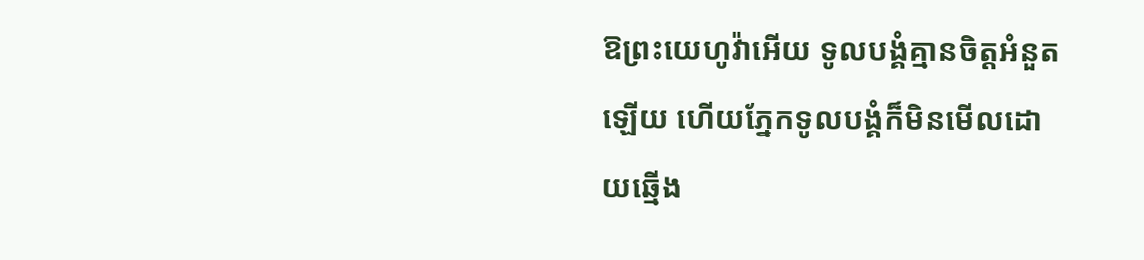ឱព្រះយេហូវ៉ាអើយ ទូលបង្គំគ្មានចិត្តអំនួតឡើយ ហើយភ្នែកទូលបង្គំក៏មិនមើលដោយឆ្មើង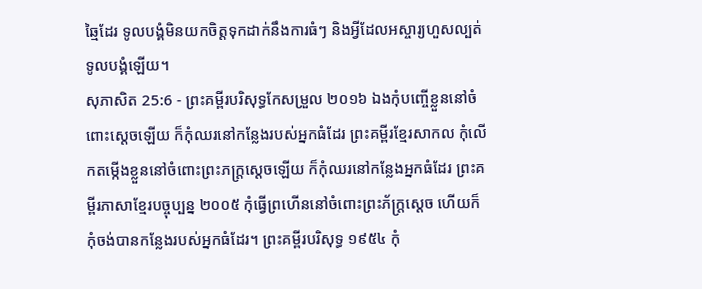ឆ្មៃដែរ ទូលបង្គំមិនយកចិត្តទុកដាក់នឹងការធំៗ និងអ្វីដែលអស្ចារ្យហួសល្បត់ទូលបង្គំឡើយ។
សុភាសិត 25:6 - ព្រះគម្ពីរបរិសុទ្ធកែសម្រួល ២០១៦ ឯងកុំបញ្ចើខ្លួននៅចំពោះស្តេចឡើយ ក៏កុំឈរនៅកន្លែងរបស់អ្នកធំដែរ ព្រះគម្ពីរខ្មែរសាកល កុំលើកតម្កើងខ្លួននៅចំពោះព្រះភក្ត្រស្ដេចឡើយ ក៏កុំឈរនៅកន្លែងអ្នកធំដែរ ព្រះគម្ពីរភាសាខ្មែរបច្ចុប្បន្ន ២០០៥ កុំធ្វើព្រហើននៅចំពោះព្រះភ័ក្ត្រស្ដេច ហើយក៏កុំចង់បានកន្លែងរបស់អ្នកធំដែរ។ ព្រះគម្ពីរបរិសុទ្ធ ១៩៥៤ កុំ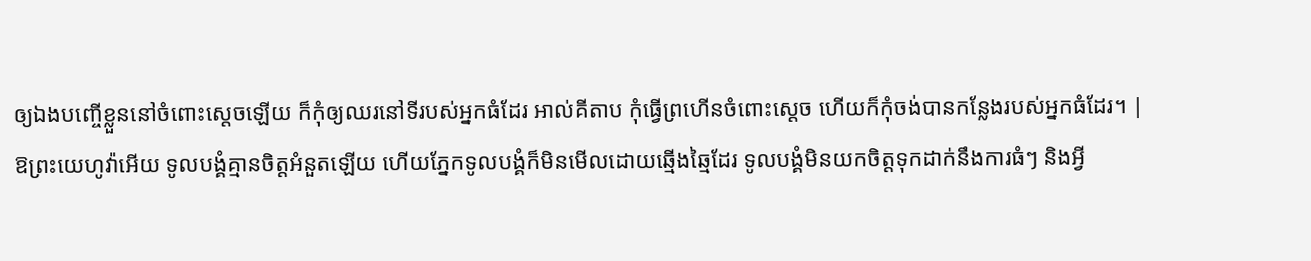ឲ្យឯងបញ្ចើខ្លួននៅចំពោះស្តេចឡើយ ក៏កុំឲ្យឈរនៅទីរបស់អ្នកធំដែរ អាល់គីតាប កុំធ្វើព្រហើនចំពោះស្ដេច ហើយក៏កុំចង់បានកន្លែងរបស់អ្នកធំដែរ។ |
ឱព្រះយេហូវ៉ាអើយ ទូលបង្គំគ្មានចិត្តអំនួតឡើយ ហើយភ្នែកទូលបង្គំក៏មិនមើលដោយឆ្មើងឆ្មៃដែរ ទូលបង្គំមិនយកចិត្តទុកដាក់នឹងការធំៗ និងអ្វី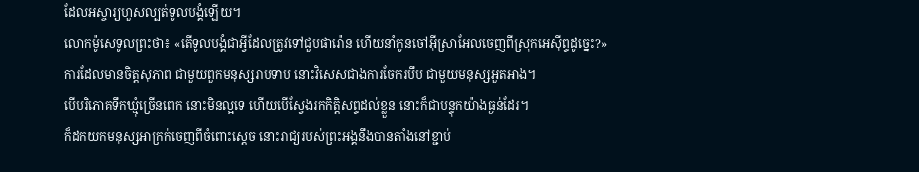ដែលអស្ចារ្យហួសល្បត់ទូលបង្គំឡើយ។
លោកម៉ូសេទូលព្រះថា៖ «តើទូលបង្គំជាអ្វីដែលត្រូវទៅជួបផារ៉ោន ហើយនាំកូនចៅអ៊ីស្រាអែលចេញពីស្រុកអេស៊ីព្ទដូច្នេះ?»
ការដែលមានចិត្តសុភាព ជាមួយពួកមនុស្សរាបទាប នោះវិសេសជាងការចែករបឹប ជាមួយមនុស្សអួតអាង។
បើបរិភោគទឹកឃ្មុំច្រើនពេក នោះមិនល្អទេ ហើយបើស្វែងរកកិត្តិសព្ទដល់ខ្លួន នោះក៏ជាបន្ទុកយ៉ាងធ្ងន់ដែរ។
ក៏ដកយកមនុស្សអាក្រក់ចេញពីចំពោះស្តេច នោះរាជ្យរបស់ព្រះអង្គនឹងបានតាំងនៅខ្ជាប់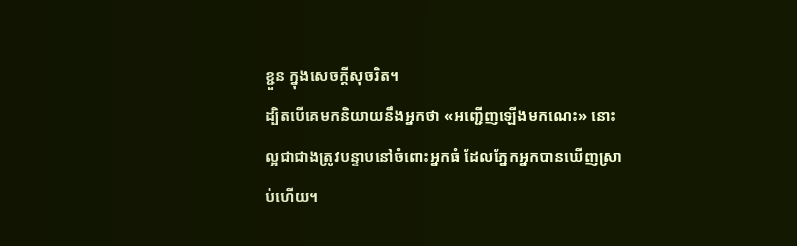ខ្ជួន ក្នុងសេចក្ដីសុចរិត។
ដ្បិតបើគេមកនិយាយនឹងអ្នកថា «អញ្ជើញឡើងមកណេះ» នោះល្អជាជាងត្រូវបន្ទាបនៅចំពោះអ្នកធំ ដែលភ្នែកអ្នកបានឃើញស្រាប់ហើយ។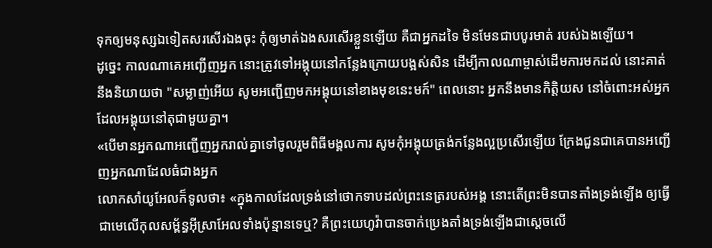ទុកឲ្យមនុស្សឯទៀតសរសើរឯងចុះ កុំឲ្យមាត់ឯងសរសើរខ្លួនឡើយ គឺជាអ្នកដទៃ មិនមែនជាបបូរមាត់ របស់ឯងឡើយ។
ដូច្នេះ កាលណាគេអញ្ជើញអ្នក នោះត្រូវទៅអង្គុយនៅកន្លែងក្រោយបង្អស់សិន ដើម្បីកាលណាម្ចាស់ដើមការមកដល់ នោះគាត់នឹងនិយាយថា "សម្លាញ់អើយ សូមអញ្ជើញមកអង្គុយនៅខាងមុខនេះមក៍" ពេលនោះ អ្នកនឹងមានកិត្តិយស នៅចំពោះអស់អ្នកដែលអង្គុយនៅតុជាមួយគ្នា។
«បើមានអ្នកណាអញ្ជើញអ្នករាល់គ្នាទៅចូលរួមពិធីមង្គលការ សូមកុំអង្គុយត្រង់កន្លែងល្អប្រសើរឡើយ ក្រែងជួនជាគេបានអញ្ជើញអ្នកណាដែលធំជាងអ្នក
លោកសាំយូអែលក៏ទូលថា៖ «ក្នុងកាលដែលទ្រង់នៅថោកទាបដល់ព្រះនេត្ររបស់អង្គ នោះតើព្រះមិនបានតាំងទ្រង់ឡើង ឲ្យធ្វើជាមេលើកុលសម្ព័ន្ធអ៊ីស្រាអែលទាំងប៉ុន្មានទេឬ? គឺព្រះយេហូវ៉ាបានចាក់ប្រេងតាំងទ្រង់ឡើងជាស្តេចលើ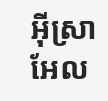អ៊ីស្រាអែល